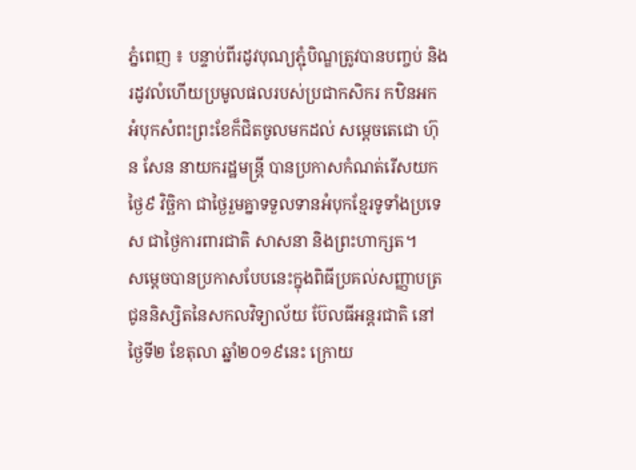ភ្នំពេញ ៖ បន្ទាប់ពីរដូវបុណ្យភ្ជុំបិណ្ឌត្រូវបានបញ្ចប់ និងរដូវលំហើយប្រមូលផលរបស់ប្រជាកសិករ កឋិនអកអំបុកសំពះព្រះខែក៏ជិតចូលមកដល់ សម្ដេចតេជោ ហ៊ុន សែន នាយករដ្ឋមន្ត្រី បានប្រកាសកំណត់រើសយកថ្ងៃ៩ វិច្ឆិកា ជាថ្ងៃរួមគ្នាទទួលទានអំបុកខ្មែរទូទាំងប្រទេស ជាថ្ងៃការពារជាតិ សាសនា និងព្រះហាក្សត។
សម្ដេចបានប្រកាសបែបនេះក្នុងពិធីប្រគល់សញ្ញាបត្រជូននិស្សិតនៃសកលវិទ្យាល័យ ប៊ែលធីអន្តរជាតិ នៅថ្ងៃទី២ ខែតុលា ឆ្នាំ២០១៩នេះ ក្រោយ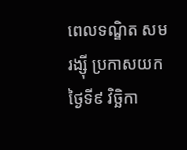ពេលទណ្ឌិត សម រង្ស៊ី ប្រកាសយកថ្ងៃទី៩ វិច្ឆិកា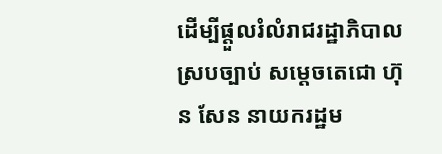ដើម្បីផ្ដួលរំលំរាជរដ្ឋាភិបាលស្របច្បាប់ សម្ដេចតេជោ ហ៊ុន សែន នាយករដ្ឋម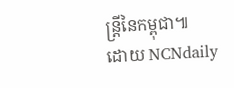ន្រ្តីនៃកម្ពុជា៕
ដោយ NCNdaily